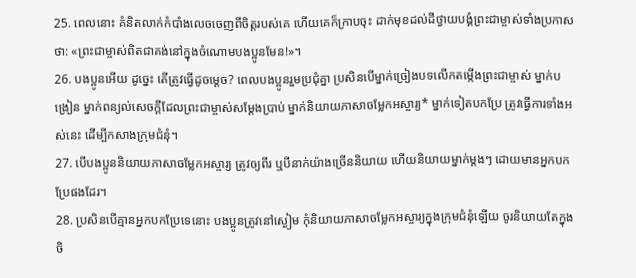25. ពេលនោះ គំនិតលាក់កំបាំងលេចចេញពីចិត្តរបស់គេ ហើយគេក៏ក្រាបចុះ ដាក់មុខដល់ដីថ្វាយបង្គំព្រះជាម្ចាស់ទាំងប្រកាសថា: «ព្រះជាម្ចាស់ពិតជាគង់នៅក្នុងចំណោមបងប្អូនមែន!»។
26. បងប្អូនអើយ ដូច្នេះ តើត្រូវធ្វើដូចម្ដេច? ពេលបងប្អូនរួមប្រជុំគ្នា ប្រសិនបើម្នាក់ច្រៀងបទលើកតម្កើងព្រះជាម្ចាស់ ម្នាក់បង្រៀន ម្នាក់ពន្យល់សេចក្ដីដែលព្រះជាម្ចាស់សម្តែងប្រាប់ ម្នាក់និយាយភាសាចម្លែកអស្ចារ្យ* ម្នាក់ទៀតបកប្រែ ត្រូវធ្វើការទាំងអស់នេះ ដើម្បីកសាងក្រុមជំនុំ។
27. បើបងប្អូននិយាយភាសាចម្លែកអស្ចារ្យ ត្រូវឲ្យពីរ ឬបីនាក់យ៉ាងច្រើននិយាយ ហើយនិយាយម្នាក់ម្ដងៗ ដោយមានអ្នកបកប្រែផងដែរ។
28. ប្រសិនបើគ្មានអ្នកបកប្រែទេនោះ បងប្អូនត្រូវនៅស្ងៀម កុំនិយាយភាសាចម្លែកអស្ចារ្យក្នុងក្រុមជំនុំឡើយ ចូរនិយាយតែក្នុងចិ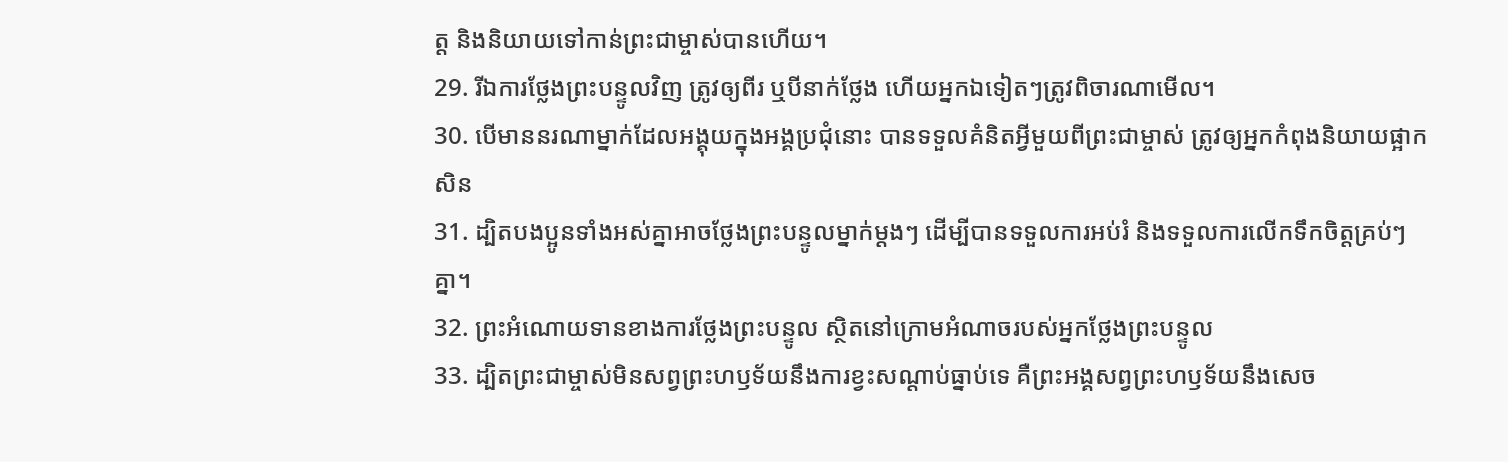ត្ត និងនិយាយទៅកាន់ព្រះជាម្ចាស់បានហើយ។
29. រីឯការថ្លែងព្រះបន្ទូលវិញ ត្រូវឲ្យពីរ ឬបីនាក់ថ្លែង ហើយអ្នកឯទៀតៗត្រូវពិចារណាមើល។
30. បើមាននរណាម្នាក់ដែលអង្គុយក្នុងអង្គប្រជុំនោះ បានទទួលគំនិតអ្វីមួយពីព្រះជាម្ចាស់ ត្រូវឲ្យអ្នកកំពុងនិយាយផ្អាកសិន
31. ដ្បិតបងប្អូនទាំងអស់គ្នាអាចថ្លែងព្រះបន្ទូលម្នាក់ម្ដងៗ ដើម្បីបានទទួលការអប់រំ និងទទួលការលើកទឹកចិត្តគ្រប់ៗគ្នា។
32. ព្រះអំណោយទានខាងការថ្លែងព្រះបន្ទូល ស្ថិតនៅក្រោមអំណាចរបស់អ្នកថ្លែងព្រះបន្ទូល
33. ដ្បិតព្រះជាម្ចាស់មិនសព្វព្រះហឫទ័យនឹងការខ្វះសណ្ដាប់ធ្នាប់ទេ គឺព្រះអង្គសព្វព្រះហឫទ័យនឹងសេច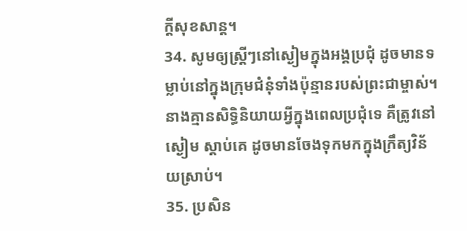ក្ដីសុខសាន្ត។
34. សូមឲ្យស្ត្រីៗនៅស្ងៀមក្នុងអង្គប្រជុំ ដូចមានទម្លាប់នៅក្នុងក្រុមជំនុំទាំងប៉ុន្មានរបស់ព្រះជាម្ចាស់។ នាងគ្មានសិទ្ធិនិយាយអ្វីក្នុងពេលប្រជុំទេ គឺត្រូវនៅស្ងៀម ស្ដាប់គេ ដូចមានចែងទុកមកក្នុងក្រឹត្យវិន័យស្រាប់។
35. ប្រសិន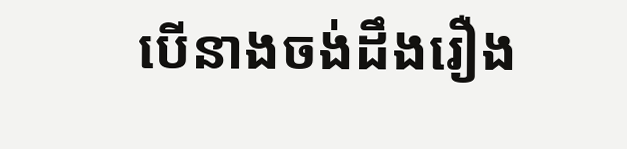បើនាងចង់ដឹងរឿង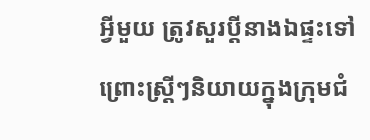អ្វីមួយ ត្រូវសួរប្ដីនាងឯផ្ទះទៅ ព្រោះស្ត្រីៗនិយាយក្នុងក្រុមជំ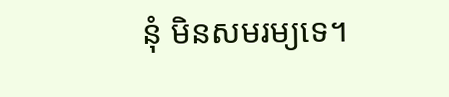នុំ មិនសមរម្យទេ។